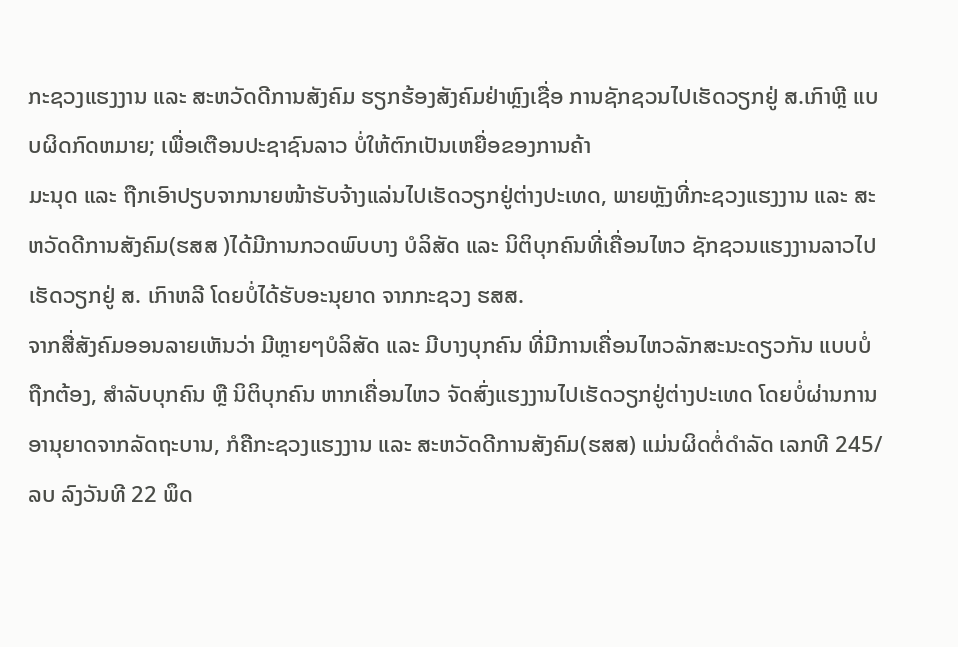ກະຊວງແຮງງານ ແລະ ສະຫວັດດີການສັງຄົມ ຮຽກຮ້ອງສັງຄົມຢ່າຫຼົງເຊື່ອ ການຊັກຊວນໄປເຮັດວຽກຢູ່ ສ.ເກົາຫຼີ ແບບຜິດກົດຫມາຍ; ເພື່ອເຕືອນປະຊາຊົນລາວ ບໍ່ໃຫ້ຕົກເປັນເຫຍື່ອຂອງການຄ້າ
ມະນຸດ ແລະ ຖືກເອົາປຽບຈາກນາຍໜ້າຮັບຈ້າງແລ່ນໄປເຮັດວຽກຢູ່ຕ່າງປະເທດ, ພາຍຫຼັງທີ່ກະຊວງແຮງງານ ແລະ ສະຫວັດດີການສັງຄົມ(ຮສສ )ໄດ້ມີການກວດພົບບາງ ບໍລິສັດ ແລະ ນິຕິບຸກຄົນທີ່ເຄື່ອນໄຫວ ຊັກຊວນແຮງງານລາວໄປເຮັດວຽກຢູ່ ສ. ເກົາຫລີ ໂດຍບໍ່ໄດ້ຮັບອະນຸຍາດ ຈາກກະຊວງ ຮສສ.
ຈາກສື່ສັງຄົມອອນລາຍເຫັນວ່າ ມີຫຼາຍໆບໍລິສັດ ແລະ ມີບາງບຸກຄົນ ທີ່ມີການເຄື່ອນໄຫວລັກສະນະດຽວກັນ ແບບບໍ່ຖືກຕ້ອງ, ສຳລັບບຸກຄົນ ຫຼື ນິຕິບຸກຄົນ ຫາກເຄື່ອນໄຫວ ຈັດສົ່ງແຮງງານໄປເຮັດວຽກຢູ່ຕ່າງປະເທດ ໂດຍບໍ່ຜ່ານການອານຸຍາດຈາກລັດຖະບານ, ກໍຄືກະຊວງແຮງງານ ແລະ ສະຫວັດດີການສັງຄົມ(ຮສສ) ແມ່ນຜິດຕໍ່ດຳລັດ ເລກທີ 245/ລບ ລົງວັນທີ 22 ພຶດ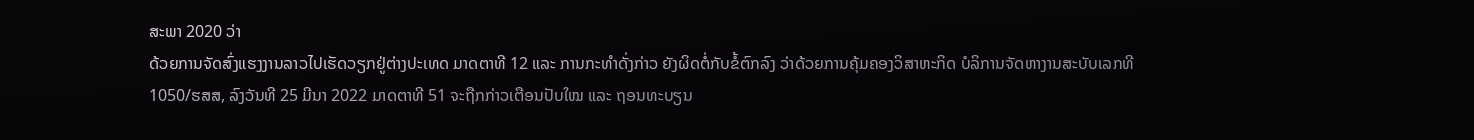ສະພາ 2020 ວ່າ
ດ້ວຍການຈັດສົ່ງແຮງງານລາວໄປເຮັດວຽກຢູ່ຕ່າງປະເທດ ມາດຕາທີ 12 ແລະ ການກະທຳດັ່ງກ່າວ ຍັງຜິດຕໍ່ກັບຂໍ້ຕົກລົງ ວ່າດ້ວຍການຄຸ້ມຄອງວິສາຫະກິດ ບໍລິການຈັດຫາງານສະບັບເລກທີ 1050/ຮສສ, ລົງວັນທີ 25 ມີນາ 2022 ມາດຕາທີ 51 ຈະຖືກກ່າວເຕືອນປັບໃໝ ແລະ ຖອນທະບຽນ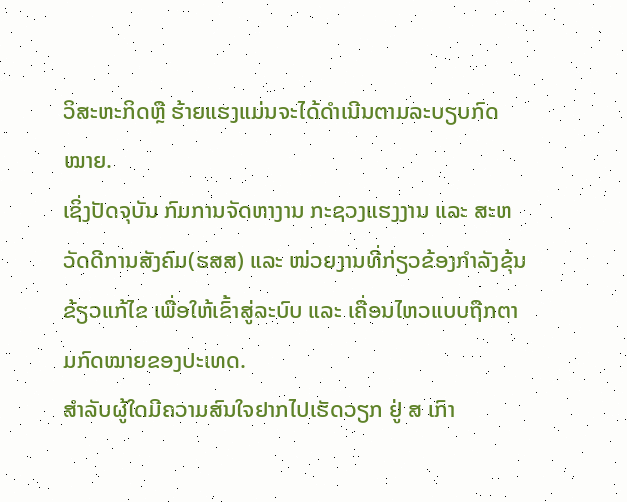ວິສະຫະກິດຫຼື ຮ້າຍແຮງແມ່ນຈະໄດ້ດຳເນີນຕາມລະບຽບກົດໝາຍ.
ເຊິ່ງປັດຈຸບັນ ກົມການຈັດຫາງານ ກະຊວງແຮງງານ ແລະ ສະຫວັດດີການສັງຄົມ(ຮສສ) ແລະ ໜ່ວຍງານທີ່ກ່ຽວຂ້ອງກຳລັງຂຸ້ນຂ້ຽວແກ້ໄຂ ເພື່ອໃຫ້ເຂົ້າສູ່ລະບົບ ແລະ ເຄື່ອນໄຫວແບບຖືກຕາມກົດໝາຍຂອງປະເທດ.
ສຳລັບຜູ້ໃດມີຄວາມສົນໃຈຢາກໄປເຮັດວຽກ ຢູ່ ສ ເກົາ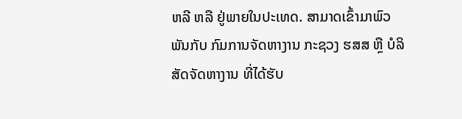ຫລີ ຫລື ຢູ່ພາຍໃນປະເທດ. ສາມາດເຂົ້າມາພົວພັນກັບ ກົມການຈັດຫາງານ ກະຊວງ ຮສສ ຫຼື ບໍລິສັດຈັດຫາງານ ທີ່ໄດ້ຮັບ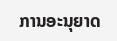ການອະນຸຍາດ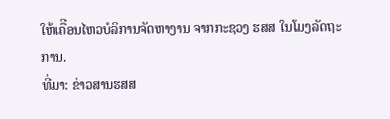ໃຫ້ເຄືີອນໄຫວບໍລິການຈັດຫາງານ ຈາກກະຊວງ ຮສສ ໃນໂມງລັດຖະການ.
ທີ່ມາ: ຂ່າວສານຮສສ